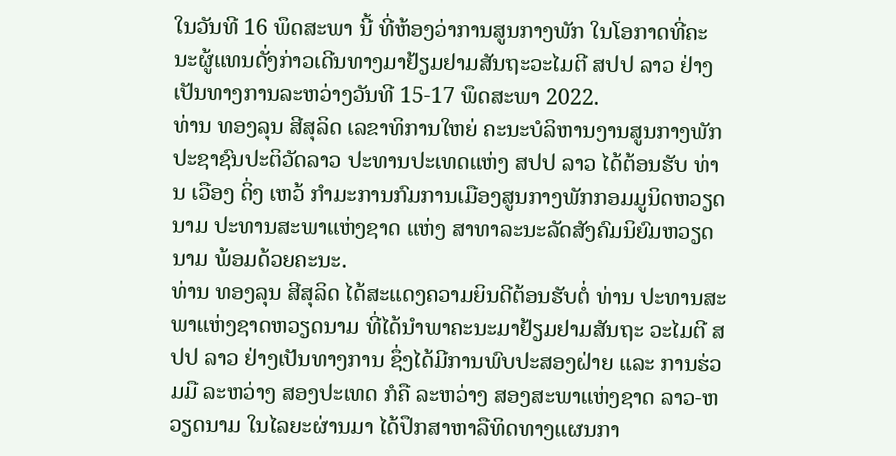ໃນວັນທີ 16 ພຶດສະພາ ນີ້ ທີ່ຫ້ອງວ່າການສູນກາງພັກ ໃນໂອກາດທີ່ຄະນະຜູ້ແທນດັ່ງກ່າວເດີນທາງມາຢ້ຽມຢາມສັນຖະວະໄມຕີ ສປປ ລາວ ຢ່າງເປັນທາງການລະຫວ່າງວັນທີ 15-17 ພຶດສະພາ 2022.
ທ່ານ ທອງລຸນ ສີສຸລິດ ເລຂາທິການໃຫຍ່ ຄະນະບໍລິຫານງານສູນກາງພັກປະຊາຊົນປະຕິວັດລາວ ປະທານປະເທດແຫ່ງ ສປປ ລາວ ໄດ້ຕ້ອນຮັບ ທ່ານ ເວືອງ ດິ່ງ ເຫວ້ ກໍາມະການກົມການເມືອງສູນກາງພັກກອມມູນິດຫວຽດນາມ ປະທານສະພາແຫ່ງຊາດ ແຫ່ງ ສາທາລະນະລັດສັງຄົມນິຍົມຫວຽດນາມ ພ້ອມດ້ວຍຄະນະ.
ທ່ານ ທອງລຸນ ສີສຸລິດ ໄດ້ສະແດງຄວາມຍິນດີຕ້ອນຮັບຕໍ່ ທ່ານ ປະທານສະພາແຫ່ງຊາດຫວຽດນາມ ທີ່ໄດ້ນຳພາຄະນະມາຢ້ຽມຢາມສັນຖະ ວະໄມຕີ ສປປ ລາວ ຢ່າງເປັນທາງການ ຊຶ່ງໄດ້ມີການພົບປະສອງຝ່າຍ ແລະ ການຮ່ວມມື ລະຫວ່າງ ສອງປະເທດ ກໍຄື ລະຫວ່າງ ສອງສະພາແຫ່ງຊາດ ລາວ-ຫວຽດນາມ ໃນໄລຍະຜ່ານມາ ໄດ້ປຶກສາຫາລືທິດທາງແຜນກາ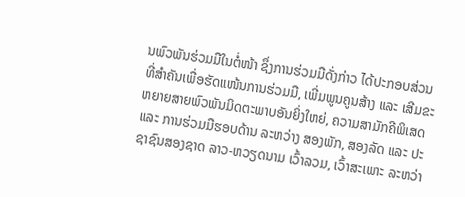ນພົວພັນຮ່ວມມືໃນຕໍ່ໜ້າ ຊຶ່ງການຮ່ວມມືດັ່ງກ່າວ ໄດ້ປະກອບສ່ວນທີ່ສຳຄັນເພື່ອຮັດແໜ້ນການຮ່ວມມື, ເພີ່ມພູນຄູນສ້າງ ແລະ ເສີມຂະຫຍາຍສາຍພົວພັນມິດຕະພາບອັນຍິ່ງໃຫຍ່, ຄວາມສາມັກຄີພິເສດ ແລະ ການຮ່ວມມືຮອບດ້ານ ລະຫວ່າງ ສອງພັກ, ສອງລັດ ແລະ ປະຊາຊົນສອງຊາດ ລາວ-ຫວຽດນາມ ເວົ້າລວມ, ເວົ້າສະເພາະ ລະຫວ່າ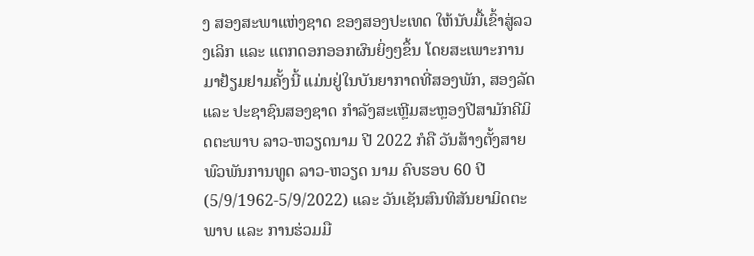ງ ສອງສະພາແຫ່ງຊາດ ຂອງສອງປະເທດ ໃຫ້ນັບມື້ເຂົ້າສູ່ລວງເລິກ ແລະ ແຕກດອກອອກຜົນຍິ່ງໆຂຶ້ນ ໂດຍສະເພາະການມາຢ້ຽມຢາມຄັ້ງນີ້ ແມ່ນຢູ່ໃນບັນຍາກາດທີ່ສອງພັກ, ສອງລັດ ແລະ ປະຊາຊົນສອງຊາດ ກຳລັງສະເຫຼີມສະຫຼອງປີສາມັກຄີມິດຕະພາບ ລາວ-ຫວຽດນາມ ປີ 2022 ກໍຄື ວັນສ້າງຕັ້ງສາຍພົວພັນການທູດ ລາວ-ຫວຽດ ນາມ ຄົບຮອບ 60 ປີ (5/9/1962-5/9/2022) ແລະ ວັນເຊັນສົນທິສັນຍາມິດຕະພາບ ແລະ ການຮ່ວມມື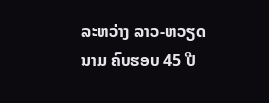ລະຫວ່າງ ລາວ-ຫວຽດນາມ ຄົບຮອບ 45 ປີ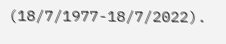(18/7/1977-18/7/2022).